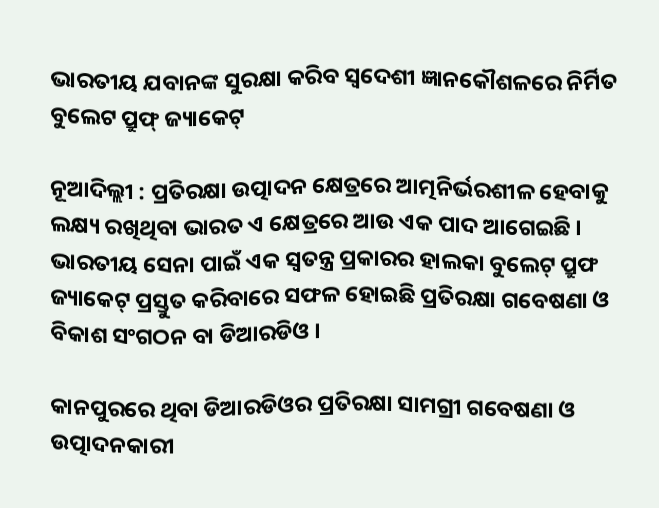ଭାରତୀୟ ଯବାନଙ୍କ ସୁରକ୍ଷା କରିବ ସ୍ବଦେଶୀ ଜ୍ଞାନକୌଶଳରେ ନିର୍ମିତ ବୁଲେଟ ପ୍ରୁଫ୍ ଜ୍ୟାକେଟ୍

ନୂଆଦିଲ୍ଲୀ : ପ୍ରତିରକ୍ଷା ଉତ୍ପାଦନ କ୍ଷେତ୍ରରେ ଆତ୍ମନିର୍ଭରଶୀଳ ହେବାକୁ ଲକ୍ଷ୍ୟ ରଖିଥିବା ଭାରତ ଏ କ୍ଷେତ୍ରରେ ଆଉ ଏକ ପାଦ ଆଗେଇଛି । ଭାରତୀୟ ସେନା ପାଇଁ ଏକ ସ୍ବତନ୍ତ୍ର ପ୍ରକାରର ହାଲକା ବୁଲେଟ୍ ପ୍ରୁଫ ଜ୍ୟାକେଟ୍ ପ୍ରସ୍ତୁତ କରିବାରେ ସଫଳ ହୋଇଛି ପ୍ରତିରକ୍ଷା ଗବେଷଣା ଓ ବିକାଶ ସଂଗଠନ ବା ଡିଆରଡିଓ ।

କାନପୁରରେ ଥିବା ଡିଆରଡିଓର ପ୍ରତିରକ୍ଷା ସାମଗ୍ରୀ ଗବେଷଣା ଓ ଉତ୍ପାଦନକାରୀ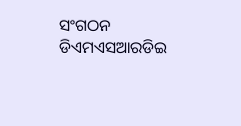ସଂଗଠନ ଡିଏମଏସଆରଡିଇ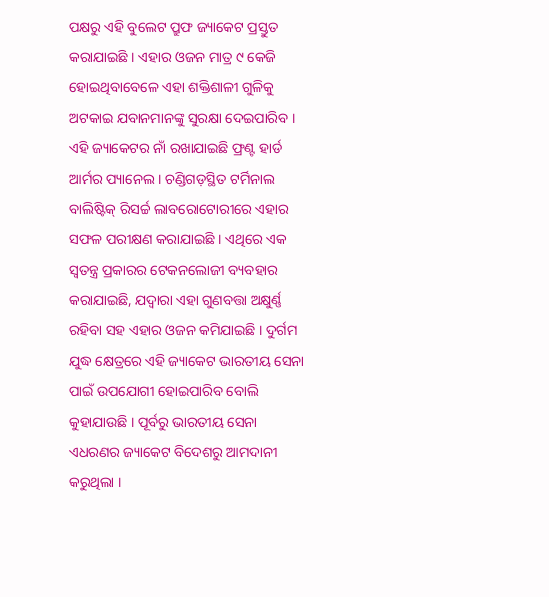ପକ୍ଷରୁ ଏହି ବୁଲେଟ ପ୍ରୁଫ ଜ୍ୟାକେଟ ପ୍ରସ୍ତୁତ କରାଯାଇଛି । ଏହାର ଓଜନ ମାତ୍ର ୯ କେଜି ହୋଇଥିବାବେଳେ ଏହା ଶକ୍ତିଶାଳୀ ଗୁଳିକୁ ଅଟକାଇ ଯବାନମାନଙ୍କୁ ସୁରକ୍ଷା ଦେଇପାରିବ । ଏହି ଜ୍ୟାକେଟର ନାଁ ରଖାଯାଇଛି ଫ୍ରଣ୍ଟ ହାର୍ଡ ଆର୍ମର ପ୍ୟାନେଲ । ଚଣ୍ଡିଗଡ଼ସ୍ଥିତ ଟର୍ମିନାଲ ବାଲିଷ୍ଟିକ୍ ରିସର୍ଚ୍ଚ ଲାବରୋଟୋରୀରେ ଏହାର ସଫଳ ପରୀକ୍ଷଣ କରାଯାଇଛି । ଏଥିରେ ଏକ ସ୍ବତନ୍ତ୍ର ପ୍ରକାରର ଟେକନଲୋଜୀ ବ୍ୟବହାର କରାଯାଇଛି, ଯଦ୍ବାରା ଏହା ଗୁଣବତ୍ତା ଅକ୍ଷୁର୍ଣ୍ଣ ରହିବା ସହ ଏହାର ଓଜନ କମିଯାଇଛି । ଦୁର୍ଗମ ଯୁଦ୍ଧ କ୍ଷେତ୍ରରେ ଏହି ଜ୍ୟାକେଟ ଭାରତୀୟ ସେନା ପାଇଁ ଉପଯୋଗୀ ହୋଇପାରିବ ବୋଲି କୁହାଯାଉଛି । ପୂର୍ବରୁ ଭାରତୀୟ ସେନା ଏଧରଣର ଜ୍ୟାକେଟ ବିଦେଶରୁ ଆମଦାନୀ କରୁଥିଲା ।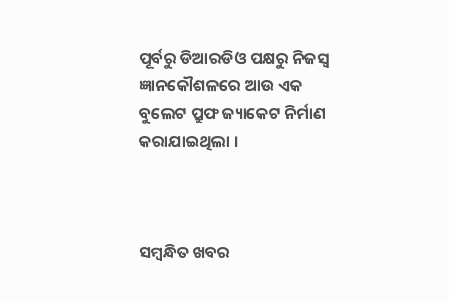ପୂର୍ବରୁ ଡିଆରଡିଓ ପକ୍ଷରୁ ନିଜସ୍ବ ଜ୍ଞାନକୌଶଳରେ ଆଉ ଏକ ବୁଲେଟ ପ୍ରୁଫ ଜ୍ୟାକେଟ ନିର୍ମାଣ କରାଯାଇଥିଲା ।



ସମ୍ବନ୍ଧିତ ଖବର